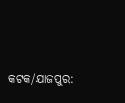କଟକ/ଯାଜପୁର: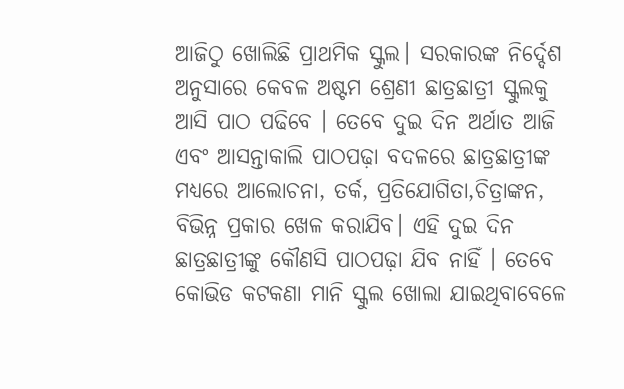ଆଜିଠୁ ଖୋଲିଛି ପ୍ରାଥମିକ ସ୍କୁଲ। ସରକାରଙ୍କ ନିର୍ଦ୍ଦେଶ ଅନୁସାରେ କେବଳ ଅଷ୍ଟମ ଶ୍ରେଣୀ ଛାତ୍ରଛାତ୍ରୀ ସ୍କୁଲକୁ ଆସି ପାଠ ପଢିବେ । ତେବେ ଦୁଇ ଦିନ ଅର୍ଥାତ ଆଜି ଏବଂ ଆସନ୍ତାକାଲି ପାଠପଢ଼ା ବଦଳରେ ଛାତ୍ରଛାତ୍ରୀଙ୍କ ମଧ୍ୟରେ ଆଲୋଚନା, ତର୍କ, ପ୍ରତିଯୋଗିତା,ଚିତ୍ରାଙ୍କନ, ବିଭିନ୍ନ ପ୍ରକାର ଖେଳ କରାଯିବ। ଏହି ଦୁଇ ଦିନ ଛାତ୍ରଛାତ୍ରୀଙ୍କୁ କୌଣସି ପାଠପଢ଼ା ଯିବ ନାହିଁ । ତେବେ କୋଭିଡ କଟକଣା ମାନି ସ୍କୁଲ ଖୋଲା ଯାଇଥିବାବେଳେ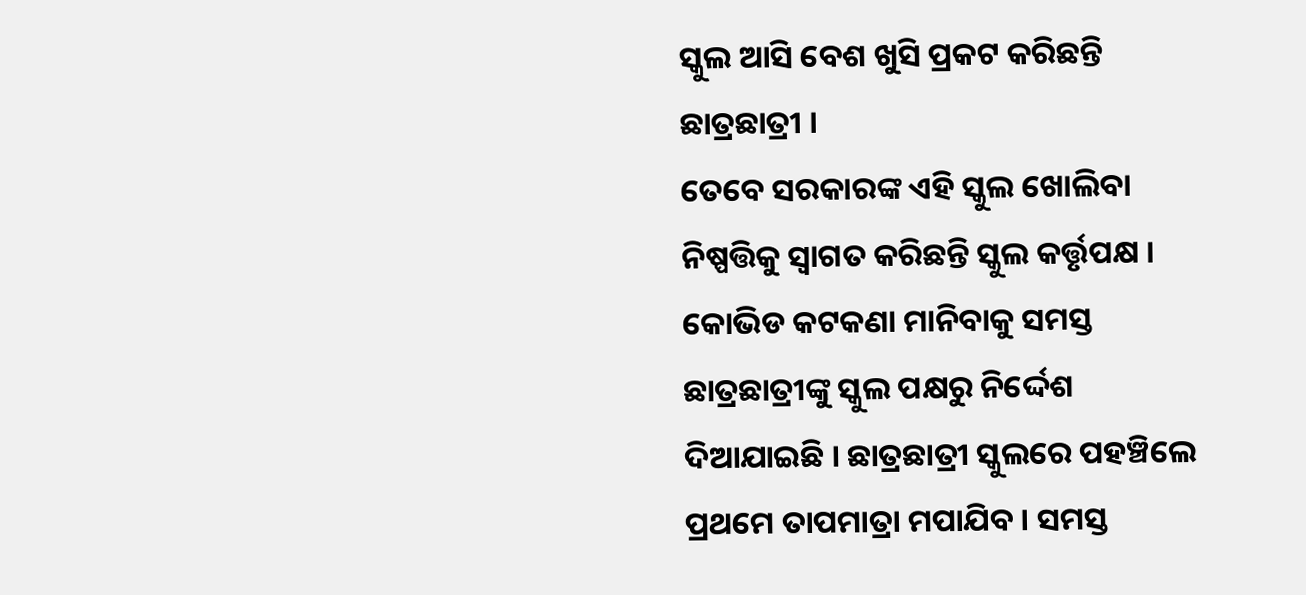ସ୍କୁଲ ଆସି ବେଶ ଖୁସି ପ୍ରକଟ କରିଛନ୍ତି ଛାତ୍ରଛାତ୍ରୀ ।
ତେବେ ସରକାରଙ୍କ ଏହି ସ୍କୁଲ ଖୋଲିବା ନିଷ୍ପତ୍ତିକୁ ସ୍ୱାଗତ କରିଛନ୍ତି ସ୍କୁଲ କର୍ତ୍ତୃପକ୍ଷ । କୋଭିଡ କଟକଣା ମାନିବାକୁ ସମସ୍ତ ଛାତ୍ରଛାତ୍ରୀଙ୍କୁ ସ୍କୁଲ ପକ୍ଷରୁ ନିର୍ଦ୍ଦେଶ ଦିଆଯାଇଛି । ଛାତ୍ରଛାତ୍ରୀ ସ୍କୁଲରେ ପହଞ୍ଚିଲେ ପ୍ରଥମେ ତାପମାତ୍ରା ମପାଯିବ । ସମସ୍ତ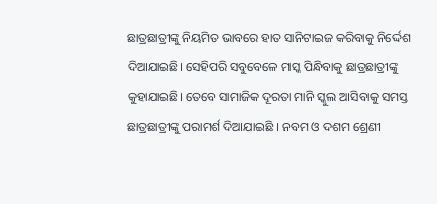ଛାତ୍ରଛାତ୍ରୀଙ୍କୁ ନିୟମିତ ଭାବରେ ହାତ ସାନିଟାଇଜ କରିବାକୁ ନିର୍ଦ୍ଦେଶ ଦିଆଯାଇଛି। ସେହିପରି ସବୁବେଳେ ମାସ୍କ ପିନ୍ଧିବାକୁ ଛାତ୍ରଛାତ୍ରୀଙ୍କୁ କୁହାଯାଇଛି। ତେବେ ସାମାଜିକ ଦୂରତା ମାନି ସ୍କୁଲ ଆସିବାକୁ ସମସ୍ତ ଛାତ୍ରଛାତ୍ରୀଙ୍କୁ ପରାମର୍ଶ ଦିଆଯାଇଛି । ନବମ ଓ ଦଶମ ଶ୍ରେଣୀ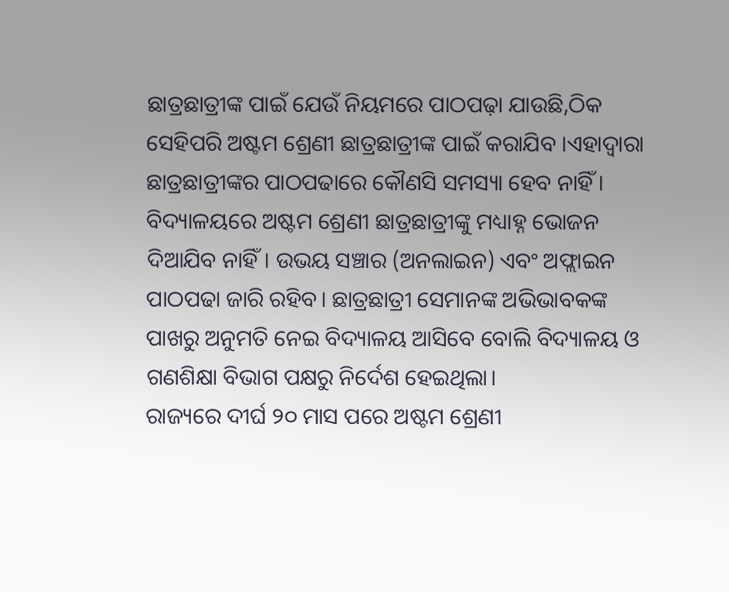ଛାତ୍ରଛାତ୍ରୀଙ୍କ ପାଇଁ ଯେଉଁ ନିୟମରେ ପାଠପଢ଼ା ଯାଉଛି,ଠିକ ସେହିପରି ଅଷ୍ଟମ ଶ୍ରେଣୀ ଛାତ୍ରଛାତ୍ରୀଙ୍କ ପାଇଁ କରାଯିବ ।ଏହାଦ୍ୱାରା ଛାତ୍ରଛାତ୍ରୀଙ୍କର ପାଠପଢାରେ କୌଣସି ସମସ୍ୟା ହେବ ନାହିଁ ।
ବିଦ୍ୟାଳୟରେ ଅଷ୍ଟମ ଶ୍ରେଣୀ ଛାତ୍ରଛାତ୍ରୀଙ୍କୁ ମଧ୍ୟାହ୍ନ ଭୋଜନ ଦିଆଯିବ ନାହିଁ। ଉଭୟ ସଞ୍ଚାର (ଅନଲାଇନ) ଏବଂ ଅଫ୍ଲାଇନ ପାଠପଢା ଜାରି ରହିବ। ଛାତ୍ରଛାତ୍ରୀ ସେମାନଙ୍କ ଅଭିଭାବକଙ୍କ ପାଖରୁ ଅନୁମତି ନେଇ ବିଦ୍ୟାଳୟ ଆସିବେ ବୋଲି ବିଦ୍ୟାଳୟ ଓ ଗଣଶିକ୍ଷା ବିଭାଗ ପକ୍ଷରୁ ନିର୍ଦେଶ ହେଇଥିଲା।
ରାଜ୍ୟରେ ଦୀର୍ଘ ୨୦ ମାସ ପରେ ଅଷ୍ଟମ ଶ୍ରେଣୀ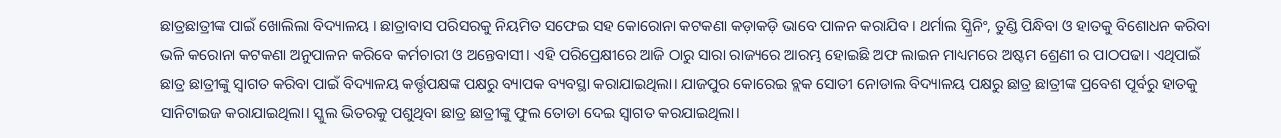ଛାତ୍ରଛାତ୍ରୀଙ୍କ ପାଇଁ ଖୋଲିଲା ବିଦ୍ୟାଳୟ । ଛାତ୍ରାବାସ ପରିସରକୁ ନିୟମିତ ସଫେଇ ସହ କୋରୋନା କଟକଣା କଡ଼ାକଡ଼ି ଭାବେ ପାଳନ କରାଯିବ । ଥର୍ମାଲ ସ୍କ୍ରିନିଂ, ତୁଣ୍ଡି ପିନ୍ଧିବା ଓ ହାତକୁ ବିଶୋଧନ କରିବା ଭଳି କରୋନା କଟକଣା ଅନୁପାଳନ କରିବେ କର୍ମଚାରୀ ଓ ଅନ୍ତେବାସୀ। ଏହି ପରିପ୍ରେକ୍ଷୀରେ ଆଜି ଠାରୁ ସାରା ରାଜ୍ୟରେ ଆରମ୍ଭ ହୋଇଛି ଅଫ ଲାଇନ ମାଧ୍ୟମରେ ଅଷ୍ଟମ ଶ୍ରେଣୀ ର ପାଠପଢା। ଏଥିପାଇଁ ଛାତ୍ର ଛାତ୍ରୀଙ୍କୁ ସ୍ୱାଗତ କରିବା ପାଇଁ ବିଦ୍ୟାଳୟ କର୍ତ୍ତୃପକ୍ଷଙ୍କ ପକ୍ଷରୁ ବ୍ୟାପକ ବ୍ୟବସ୍ଥା କରାଯାଇଥିଲା। ଯାଜପୁର କୋରେଇ ବ୍ଲକ ସୋତୀ ନୋଡାଲ ବିଦ୍ୟାଳୟ ପକ୍ଷରୁ ଛାତ୍ର ଛାତ୍ରୀଙ୍କ ପ୍ରବେଶ ପୂର୍ବରୁ ହାତକୁ ସାନିଟାଇଜ କରାଯାଇଥିଲା। ସ୍କୁଲ ଭିତରକୁ ପଶୁଥିବା ଛାତ୍ର ଛାତ୍ରୀଙ୍କୁ ଫୁଲ ତୋଡା ଦେଇ ସ୍ୱାଗତ କରଯାଇଥିଲା।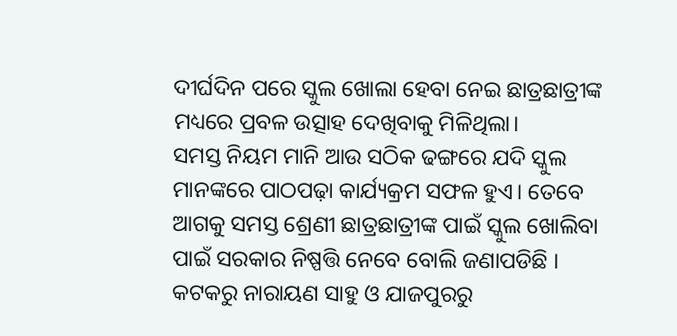ଦୀର୍ଘଦିନ ପରେ ସ୍କୁଲ ଖୋଲା ହେବା ନେଇ ଛାତ୍ରଛାତ୍ରୀଙ୍କ ମଧ୍ୟରେ ପ୍ରବଳ ଉତ୍ସାହ ଦେଖିବାକୁ ମିଳିଥିଲା।
ସମସ୍ତ ନିୟମ ମାନି ଆଉ ସଠିକ ଢଙ୍ଗରେ ଯଦି ସ୍କୁଲ ମାନଙ୍କରେ ପାଠପଢ଼ା କାର୍ଯ୍ୟକ୍ରମ ସଫଳ ହୁଏ। ତେବେ ଆଗକୁ ସମସ୍ତ ଶ୍ରେଣୀ ଛାତ୍ରଛାତ୍ରୀଙ୍କ ପାଇଁ ସ୍କୁଲ ଖୋଲିବା ପାଇଁ ସରକାର ନିଷ୍ପତ୍ତି ନେବେ ବୋଲି ଜଣାପଡିଛି ।
କଟକରୁ ନାରାୟଣ ସାହୁ ଓ ଯାଜପୁରରୁ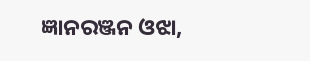ଜ୍ଞାନରଞ୍ଜନ ଓଝା,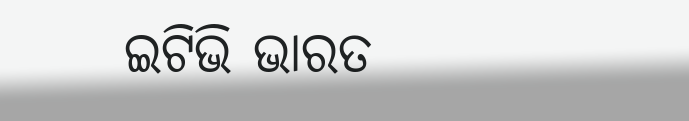ଇଟିଭି ଭାରତ